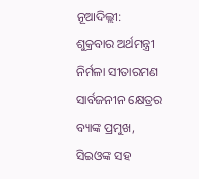ନୂଆଦିଲ୍ଲୀ: ଶୁକ୍ରବାର ଅର୍ଥମନ୍ତ୍ରୀ ନିର୍ମଳା ସୀତାରମଣ ସାର୍ବଜନୀନ କ୍ଷେତ୍ରର ବ୍ୟାଙ୍କ ପ୍ରମୁଖ, ସିଇଓଙ୍କ ସହ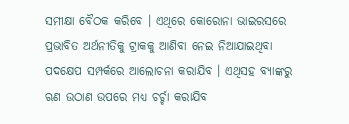ସମୀକ୍ଷା ବୈଠକ କରିବେ । ଏଥିରେ କୋରୋନା ଭାଇରସରେ ପ୍ରଭାବିତ ଅର୍ଥନୀତିକୁ ଟ୍ରାକକୁ ଆଣିବା ନେଇ ନିଆଯାଇଥିବା ପଦକ୍ଷେପ ସମ୍ପର୍କରେ ଆଲୋଚନା କରାଯିବ । ଏଥିସହ ବ୍ୟାଙ୍କରୁ ଋଣ ଉଠାଣ ଉପରେ ମଧ୍ୟ ଚର୍ଚ୍ଚା କରାଯିବ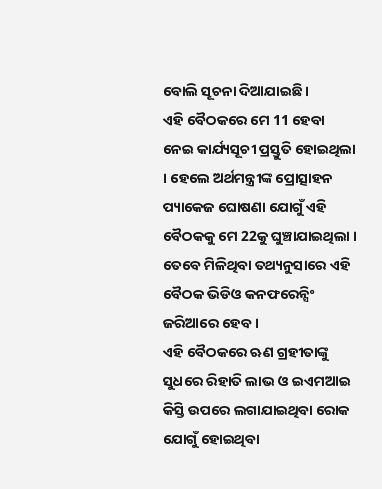ବୋଲି ସୂଚନା ଦିଆଯାଇଛି ।
ଏହି ବୈଠକରେ ମେ 11 ହେବା ନେଇ କାର୍ଯ୍ୟସୂଚୀ ପ୍ରସ୍ତୁତି ହୋଇଥିଲା । ହେଲେ ଅର୍ଥମନ୍ତ୍ରୀଙ୍କ ପ୍ରୋତ୍ସାହନ ପ୍ୟାକେଜ ଘୋଷଣା ଯୋଗୁଁ ଏହି ବୈଠକକୁ ମେ 22କୁ ଘୁଞ୍ଚାଯାଇଥିଲା । ତେବେ ମିଳିଥିବା ତଥ୍ୟନୁସାରେ ଏହି ବୈଠକ ଭିଡିଓ କନଫରେନ୍ସିଂ ଜରିଆରେ ହେବ ।
ଏହି ବୈଠକରେ ଋଣ ଗ୍ରହୀତାଙ୍କୁ ସୁଧରେ ରିହାତି ଲାଭ ଓ ଇଏମଆଇ କିସ୍ତି ଉପରେ ଲଗାଯାଇଥିବା ରୋକ ଯୋଗୁଁ ହୋଇଥିବା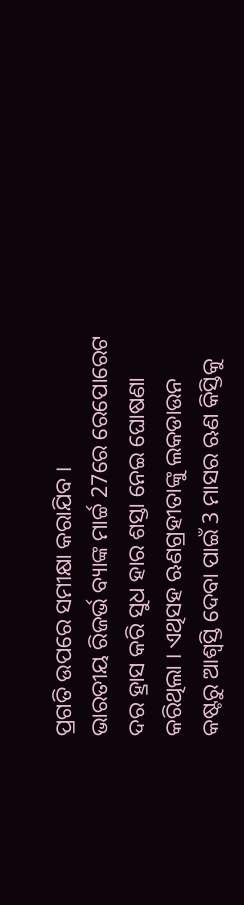ପ୍ରଗତି ଉପରେ ସମୀକ୍ଷା କରାଯିବ ।
ଭାରତୀୟ ରିଜର୍ଭ ବ୍ୟାଙ୍କ ମାର୍ଚ୍ଚ 27ରେ ରେପୋରେଟ ଦର ହ୍ରାସ କରି ସୁଧ ହାର ଶସ୍ତା ନେଇ ଘୋଷଣା କରିଥିଲା । ଏଥିସହ ଋଣଗ୍ରହୀତାଙ୍କୁ ଲକଡାଉନ କଷ୍ଟରୁ ଆଶ୍ବସ୍ତି ଦେବା ପାଇଁ 3 ମାସର ଋଣ କିସ୍ତିକୁ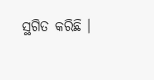ସ୍ଥଗିତ କରିଛି ।